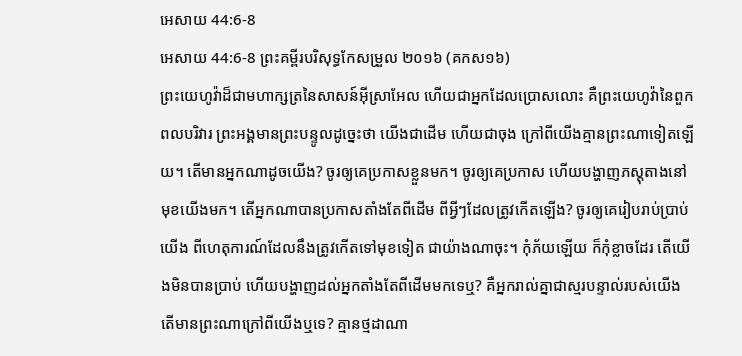អេសាយ 44:6-8
អេសាយ 44:6-8 ព្រះគម្ពីរបរិសុទ្ធកែសម្រួល ២០១៦ (គកស១៦)
ព្រះយេហូវ៉ាដ៏ជាមហាក្សត្រនៃសាសន៍អ៊ីស្រាអែល ហើយជាអ្នកដែលប្រោសលោះ គឺព្រះយេហូវ៉ានៃពួកពលបរិវារ ព្រះអង្គមានព្រះបន្ទូលដូច្នេះថា យើងជាដើម ហើយជាចុង ក្រៅពីយើងគ្មានព្រះណាទៀតឡើយ។ តើមានអ្នកណាដូចយើង? ចូរឲ្យគេប្រកាសខ្លួនមក។ ចូរឲ្យគេប្រកាស ហើយបង្ហាញភស្តុតាងនៅមុខយើងមក។ តើអ្នកណាបានប្រកាសតាំងតែពីដើម ពីអ្វីៗដែលត្រូវកើតឡើង? ចូរឲ្យគេរៀបរាប់ប្រាប់យើង ពីហេតុការណ៍ដែលនឹងត្រូវកើតទៅមុខទៀត ជាយ៉ាងណាចុះ។ កុំភ័យឡើយ ក៏កុំខ្លាចដែរ តើយើងមិនបានប្រាប់ ហើយបង្ហាញដល់អ្នកតាំងតែពីដើមមកទេឬ? គឺអ្នករាល់គ្នាជាស្មរបន្ទាល់របស់យើង តើមានព្រះណាក្រៅពីយើងឬទេ? គ្មានថ្មដាណា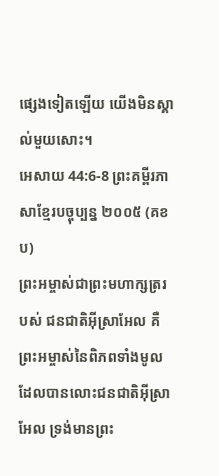ផ្សេងទៀតឡើយ យើងមិនស្គាល់មួយសោះ។
អេសាយ 44:6-8 ព្រះគម្ពីរភាសាខ្មែរបច្ចុប្បន្ន ២០០៥ (គខប)
ព្រះអម្ចាស់ជាព្រះមហាក្សត្ររបស់ ជនជាតិអ៊ីស្រាអែល គឺព្រះអម្ចាស់នៃពិភពទាំងមូល ដែលបានលោះជនជាតិអ៊ីស្រាអែល ទ្រង់មានព្រះ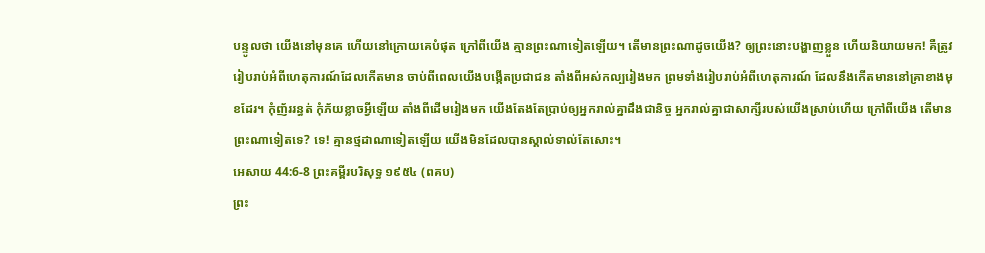បន្ទូលថា យើងនៅមុនគេ ហើយនៅក្រោយគេបំផុត ក្រៅពីយើង គ្មានព្រះណាទៀតឡើយ។ តើមានព្រះណាដូចយើង? ឲ្យព្រះនោះបង្ហាញខ្លួន ហើយនិយាយមក! គឺត្រូវរៀបរាប់អំពីហេតុការណ៍ដែលកើតមាន ចាប់ពីពេលយើងបង្កើតប្រជាជន តាំងពីអស់កល្បរៀងមក ព្រមទាំងរៀបរាប់អំពីហេតុការណ៍ ដែលនឹងកើតមាននៅគ្រាខាងមុខដែរ។ កុំញ័ររន្ធត់ កុំភ័យខ្លាចអ្វីឡើយ តាំងពីដើមរៀងមក យើងតែងតែប្រាប់ឲ្យអ្នករាល់គ្នាដឹងជានិច្ច អ្នករាល់គ្នាជាសាក្សីរបស់យើងស្រាប់ហើយ ក្រៅពីយើង តើមានព្រះណាទៀតទេ? ទេ! គ្មានថ្មដាណាទៀតឡើយ យើងមិនដែលបានស្គាល់ទាល់តែសោះ។
អេសាយ 44:6-8 ព្រះគម្ពីរបរិសុទ្ធ ១៩៥៤ (ពគប)
ព្រះ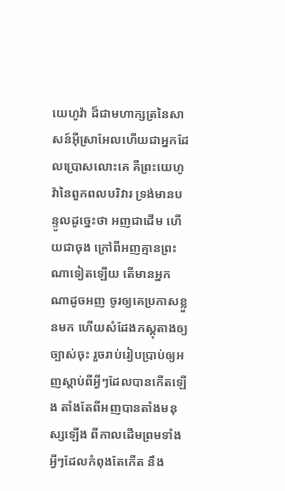យេហូវ៉ា ដ៏ជាមហាក្សត្រនៃសាសន៍អ៊ីស្រាអែលហើយជាអ្នកដែលប្រោសលោះគេ គឺព្រះយេហូវ៉ានៃពួកពលបរិវារ ទ្រង់មានបន្ទូលដូច្នេះថា អញជាដើម ហើយជាចុង ក្រៅពីអញគ្មានព្រះណាទៀតឡើយ តើមានអ្នកណាដូចអញ ចូរឲ្យគេប្រកាសខ្លួនមក ហើយសំដែងភស្តុតាងឲ្យច្បាស់ចុះ រួចរាប់រៀបប្រាប់ឲ្យអញស្តាប់ពីអ្វីៗដែលបានកើតឡើង តាំងតែពីអញបានតាំងមនុស្សឡើង ពីកាលដើមព្រមទាំងអ្វីៗដែលកំពុងតែកើត នឹង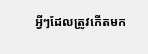អ្វីៗដែលត្រូវកើតមក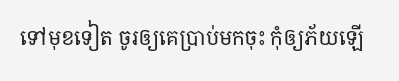ទៅមុខទៀត ចូរឲ្យគេប្រាប់មកចុះ កុំឲ្យភ័យឡើ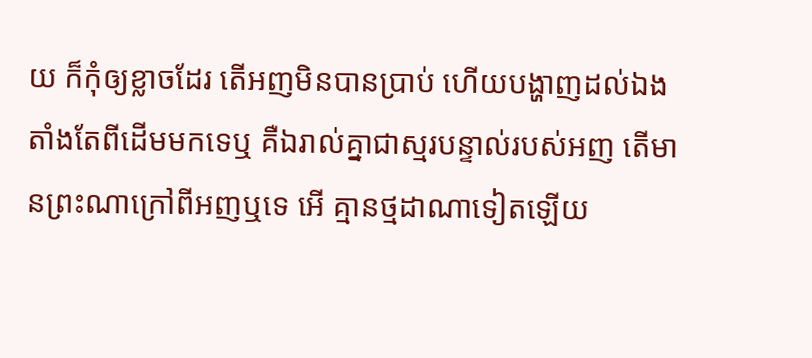យ ក៏កុំឲ្យខ្លាចដែរ តើអញមិនបានប្រាប់ ហើយបង្ហាញដល់ឯងតាំងតែពីដើមមកទេឬ គឺឯរាល់គ្នាជាស្មរបន្ទាល់របស់អញ តើមានព្រះណាក្រៅពីអញឬទេ អើ គ្មានថ្មដាណាទៀតឡើយ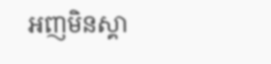អញមិនស្គា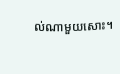ល់ណាមួយសោះ។